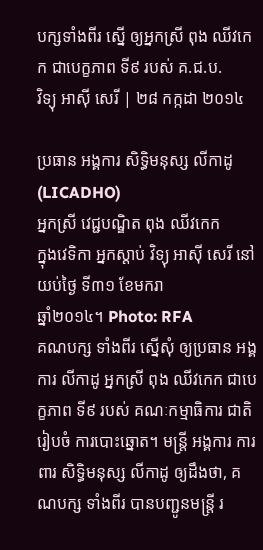បក្សទាំងពីរ ស្នើ ឲ្យអ្នកស្រី ពុង ឈីវកេក ជាបេក្ខភាព ទី៩ របស់ គ.ជ.ប.
វិទ្យុ អាស៊ី សេរី | ២៨ កក្កដា ២០១៤

ប្រធាន អង្គការ សិទ្ធិមនុស្ស លីកាដូ (LICADHO)
អ្នកស្រី វេជ្ជបណ្ឌិត ពុង ឈីវកេក
ក្នុងវេទិកា អ្នកស្ដាប់ វិទ្យុ អាស៊ី សេរី នៅយប់ថ្ងៃ ទី៣១ ខែមករា
ឆ្នាំ២០១៤។ Photo: RFA
គណបក្ស ទាំងពីរ ស្នើសុំ ឲ្យប្រធាន អង្គការ លីកាដូ អ្នកស្រី ពុង ឈីវកេក ជាបេក្ខភាព ទី៩ របស់ គណៈកម្មាធិការ ជាតិ រៀបចំ ការបោះឆ្នោត។ មន្ត្រី អង្គការ ការពារ សិទ្ធិមនុស្ស លីកាដូ ឲ្យដឹងថា, គណបក្ស ទាំងពីរ បានបញ្ជូនមន្ត្រី រ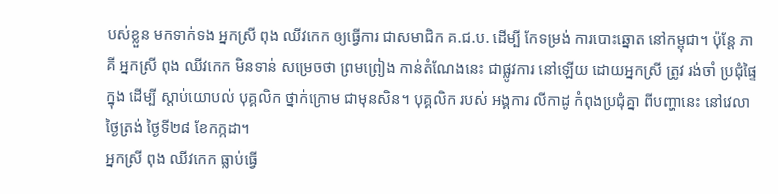បស់ខ្លួន មកទាក់ទង អ្នកស្រី ពុង ឈីវកេក ឲ្យធ្វើការ ជាសមាជិក គ.ជ.ប. ដើម្បី កែទម្រង់ ការបោះឆ្នោត នៅកម្ពុជា។ ប៉ុន្តែ ភាគី អ្នកស្រី ពុង ឈីវកេក មិនទាន់ សម្រេចថា ព្រមព្រៀង កាន់តំណែងនេះ ជាផ្លូវការ នៅឡើយ ដោយអ្នកស្រី ត្រូវ រង់ចាំ ប្រជុំផ្ទៃក្នុង ដើម្បី ស្ដាប់យោបល់ បុគ្គលិក ថ្នាក់ក្រោម ជាមុនសិន។ បុគ្គលិក របស់ អង្គការ លីកាដូ កំពុងប្រជុំគ្នា ពីបញ្ហានេះ នៅវេលា ថ្ងៃត្រង់ ថ្ងៃទី២៨ ខែកក្កដា។
អ្នកស្រី ពុង ឈីវកេក ធ្លាប់ធ្វើ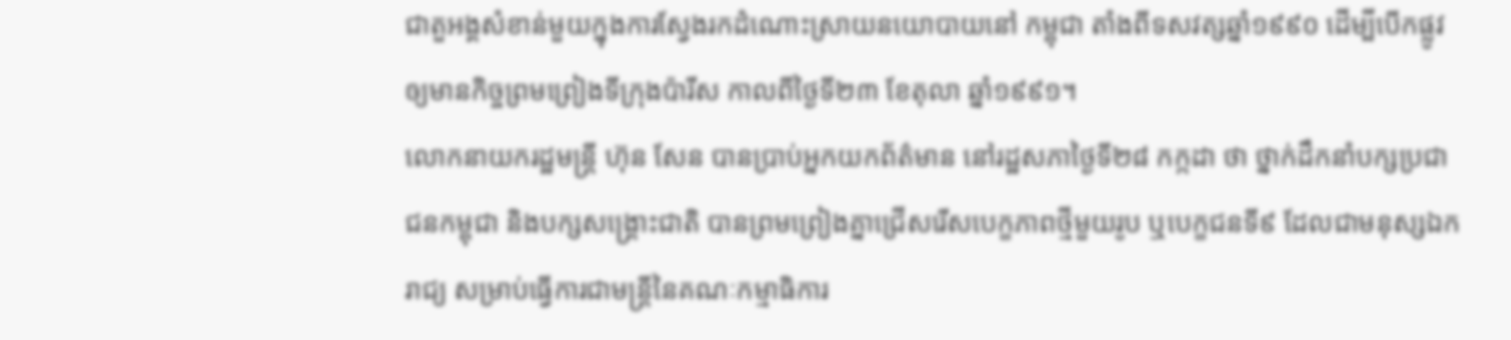ជាតួអង្គសំខាន់មួយក្នុងការស្វែងរកដំណោះស្រាយនយោបាយនៅ កម្ពុជា តាំងពីទសវត្សឆ្នាំ១៩៩០ ដើម្បីបើកផ្លូវឲ្យមានកិច្ចព្រមព្រៀងទីក្រុងប៉ារីស កាលពីថ្ងៃទី២៣ ខែតុលា ឆ្នាំ១៩៩១។
លោកនាយករដ្ឋមន្ត្រី ហ៊ុន សែន បានប្រាប់អ្នកយកព័ត៌មាន នៅរដ្ឋសភាថ្ងៃទី២៨ កក្កដា ថា ថ្នាក់ដឹកនាំបក្សប្រជាជនកម្ពុជា និងបក្សសង្គ្រោះជាតិ បានព្រមព្រៀងគ្នាជ្រើសរើសបេក្ខភាពថ្មីមួយរូប ឬបេក្ខជនទី៩ ដែលជាមនុស្សឯករាជ្យ សម្រាប់ធ្វើការជាមន្ត្រីនៃគណៈកម្មាធិការ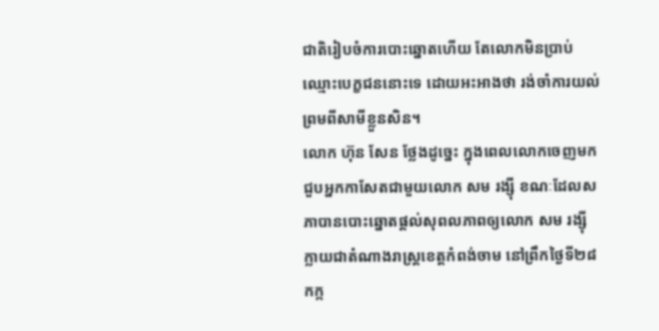ជាតិរៀបចំការបោះឆ្នោតហើយ តែលោកមិនប្រាប់ឈ្មោះបេក្ខជននោះទេ ដោយអះអាងថា រង់ចាំការយល់ព្រមពីសាមីខ្លួនសិន។
លោក ហ៊ុន សែន ថ្លែងដូច្នេះ ក្នុងពេលលោកចេញមកជួបអ្នកកាសែតជាមួយលោក សម រង្ស៊ី ខណៈដែលសភាបានបោះឆ្នោតផ្ដល់សុពលភាពឲ្យលោក សម រង្ស៊ី ក្លាយជាតំណាងរាស្ត្រខេត្តកំពង់ចាម នៅព្រឹកថ្ងៃទី២៨ កក្ក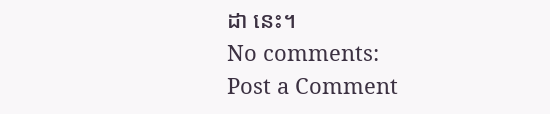ដា នេះ។
No comments:
Post a Comment